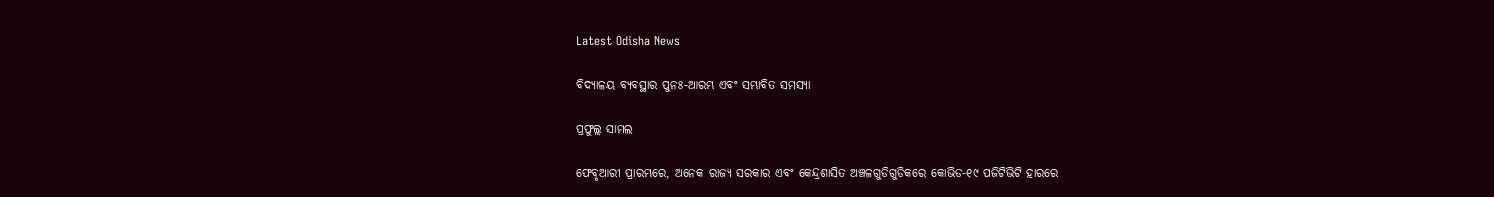Latest Odisha News

ବିଦ୍ୟାଳୟ ବ୍ୟବସ୍ଥାର ପୁନଃ-ଆରମ୍ଭ ଏବଂ ସମ୍ଭାବିତ ସମସ୍ୟା

ପ୍ରଫୁଲ୍ଲ ସାମଲ

ଫେବୃଆରୀ ପ୍ରାରମ୍ଭରେ, ଅନେକ ରାଜ୍ୟ ସରକାର ଏବଂ କେନ୍ଦ୍ରଶାସିତ ଅଞ୍ଚଳଗୁଡିଗୁଡିକରେ କୋଭିଡ-୧୯ ପଜିଟିଭିଟି ହାରରେ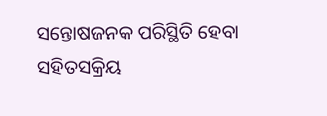ସନ୍ତୋଷଜନକ ପରିସ୍ଥିତି ହେବା ସହିତସକ୍ରିୟ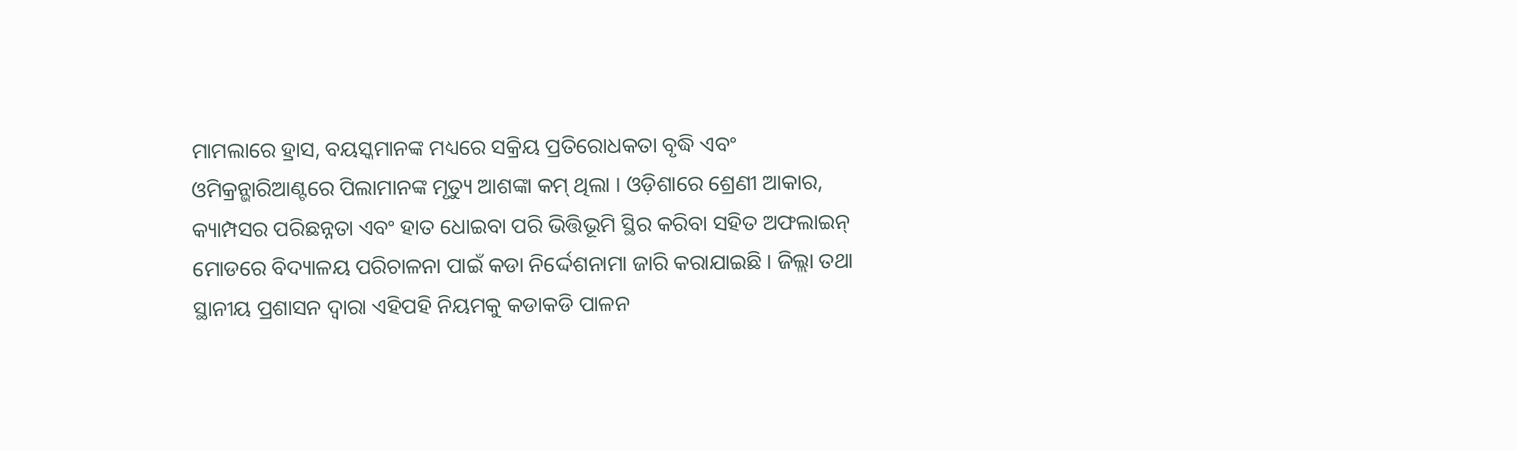ମାମଲାରେ ହ୍ରାସ, ବୟସ୍କମାନଙ୍କ ମଧ୍ୟରେ ସକ୍ରିୟ ପ୍ରତିରୋଧକତା ବୃଦ୍ଧି ଏବଂ ଓମିକ୍ରନ୍ଭାରିଆଣ୍ଟରେ ପିଲାମାନଙ୍କ ମୃତ୍ୟୁ ଆଶଙ୍କା କମ୍ ଥିଲା । ଓଡ଼ିଶାରେ ଶ୍ରେଣୀ ଆକାର, କ୍ୟାମ୍ପସର ପରିଛନ୍ନତା ଏବଂ ହାତ ଧୋଇବା ପରି ଭିତ୍ତିଭୂମି ସ୍ଥିର କରିବା ସହିତ ଅଫଲାଇନ୍ ମୋଡରେ ବିଦ୍ୟାଳୟ ପରିଚାଳନା ପାଇଁ କଡା ନିର୍ଦ୍ଦେଶନାମା ଜାରି କରାଯାଇଛି। ଜିଲ୍ଲା ତଥା ସ୍ଥାନୀୟ ପ୍ରଶାସନ ଦ୍ୱାରା ଏହିପହି ନିୟମକୁ କଡାକଡି ପାଳନ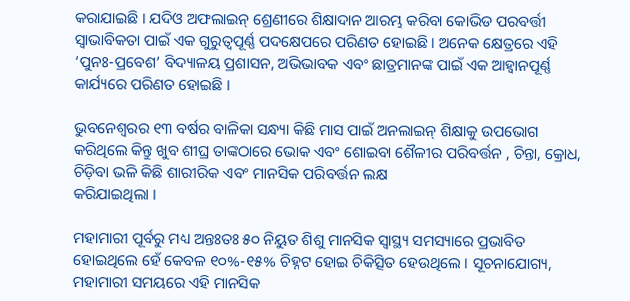କରାଯାଇଛି । ଯଦିଓ ଅଫଲାଇନ୍ ଶ୍ରେଣୀରେ ଶିକ୍ଷାଦାନ ଆରମ୍ଭ କରିବା କୋଭିଡ ପରବର୍ତ୍ତୀ ସ୍ୱାଭାବିକତା ପାଇଁ ଏକ ଗୁରୁତ୍ୱପୂର୍ଣ୍ଣ ପଦକ୍ଷେପରେ ପରିଣତ ହୋଇଛି । ଅନେକ କ୍ଷେତ୍ରରେ ଏହି ‘ପୁନଃ-ପ୍ରବେଶ’ ବିଦ୍ୟାଳୟ ପ୍ରଶାସନ, ଅଭିଭାବକ ଏବଂ ଛାତ୍ରମାନଙ୍କ ପାଇଁ ଏକ ଆହ୍ୱାନପୂର୍ଣ୍ଣ କାର୍ଯ୍ୟରେ ପରିଣତ ହୋଇଛି ।

ଭୁବନେଶ୍ୱରର ୧୩ ବର୍ଷର ବାଳିକା ସନ୍ଧ୍ୟା କିଛି ମାସ ପାଇଁ ଅନଲାଇନ୍ ଶିକ୍ଷାକୁ ଉପଭୋଗ କରିଥିଲେ କିନ୍ତୁ ଖୁବ ଶୀଘ୍ର ତାଙ୍କଠାରେ ଭୋକ ଏବଂ ଶୋଇବା ଶୈଳୀର ପରିବର୍ତ୍ତନ , ଚିନ୍ତା, କ୍ରୋଧ, ଚିଡ଼ିବା ଭଳି କିଛି ଶାରୀରିକ ଏବଂ ମାନସିକ ପରିବର୍ତ୍ତନ ଲକ୍ଷ
କରିଯାଇଥିଲା ।

ମହାମାରୀ ପୂର୍ବରୁ ମଧ୍ୟ ଅନ୍ତଃତଃ ୫୦ ନିୟୁତ ଶିଶୁ ମାନସିକ ସ୍ୱାସ୍ଥ୍ୟ ସମସ୍ୟାରେ ପ୍ରଭାବିତ ହୋଇଥିଲେ ହେଁ କେବଳ ୧୦%-୧୫% ଚିହ୍ନଟ ହୋଇ ଚିକିତ୍ସିତ ହେଉଥିଲେ । ସୂଚନାଯୋଗ୍ୟ, ମହାମାରୀ ସମୟରେ ଏହି ମାନସିକ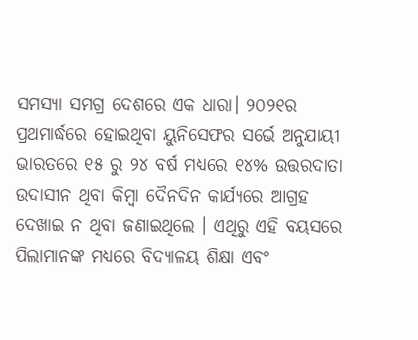ସମସ୍ୟା ସମଗ୍ର ଦେଶରେ ଏକ ଧାରା। ୨୦୨୧ର ପ୍ରଥମାର୍ଦ୍ଧରେ ହୋଇଥିବା ୟୁନିସେଫର ସର୍ଭେ ଅନୁଯାୟୀ ଭାରତରେ ୧୫ ରୁ ୨୪ ବର୍ଷ ମଧ୍ୟରେ ୧୪% ଉତ୍ତରଦାତା ଉଦାସୀନ ଥିବା କିମ୍ବା ଦୈନଦିନ କାର୍ଯ୍ୟରେ ଆଗ୍ରହ ଦେଖାଇ ନ ଥିବା ଜଣାଇଥିଲେ । ଏଥିରୁ ଏହି ବୟସରେ ପିଲାମାନଙ୍କ ମଧ୍ୟରେ ବିଦ୍ୟାଳୟ ଶିକ୍ଷା ଏବଂ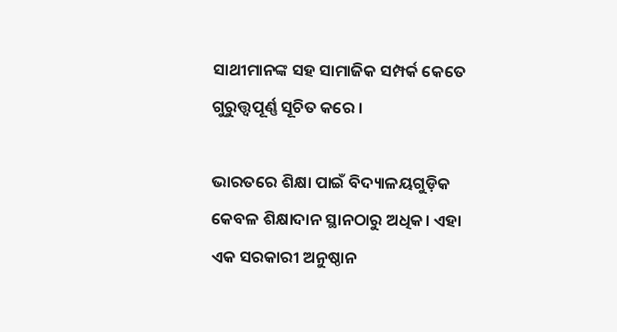ସାଥୀମାନଙ୍କ ସହ ସାମାଜିକ ସମ୍ପର୍କ କେତେ ଗୁରୁତ୍ତ୍ୱପୂର୍ଣ୍ଣ ସୂଚିତ କରେ ।

ଭାରତରେ ଶିକ୍ଷା ପାଇଁ ବିଦ୍ୟାଳୟଗୁଡ଼ିକ କେବଳ ଶିକ୍ଷାଦାନ ସ୍ଥାନଠାରୁ ଅଧିକ। ଏହା ଏକ ସରକାରୀ ଅନୁଷ୍ଠାନ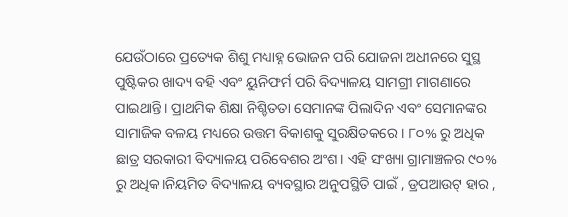ଯେଉଁଠାରେ ପ୍ରତ୍ୟେକ ଶିଶୁ ମଧ୍ୟାହ୍ନ ଭୋଜନ ପରି ଯୋଜନା ଅଧୀନରେ ସୁସ୍ଥ ପୁଷ୍ଟିକର ଖାଦ୍ୟ ବହି ଏବଂ ୟୁନିଫର୍ମ ପରି ବିଦ୍ୟାଳୟ ସାମଗ୍ରୀ ମାଗଣାରେ ପାଇଥାନ୍ତି। ପ୍ରାଥମିକ ଶିକ୍ଷା ନିଶ୍ଚିତତା ସେମାନଙ୍କ ପିଲାଦିନ ଏବଂ ସେମାନଙ୍କର ସାମାଜିକ ବଳୟ ମଧ୍ୟରେ ଉତ୍ତମ ବିକାଶକୁ ସୁରକ୍ଷିତକରେ । ୮୦% ରୁ ଅଧିକ ଛାତ୍ର ସରକାରୀ ବିଦ୍ୟାଳୟ ପରିବେଶର ଅଂଶ। ଏହି ସଂଖ୍ୟା ଗ୍ରାମାଞ୍ଚଳର ୯୦% ରୁ ଅଧିକ।ନିୟମିତ ବିଦ୍ୟାଳୟ ବ୍ୟବସ୍ଥାର ଅନୁପସ୍ଥିତି ପାଇଁ , ଡ୍ରପଆଉଟ୍ ହାର ,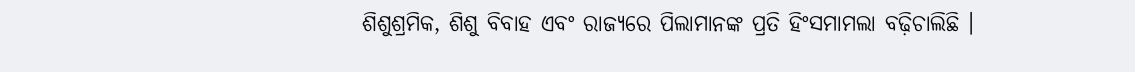ଶିଶୁଶ୍ରମିକ, ଶିଶୁ ବିବାହ ଏବଂ ରାଜ୍ୟରେ ପିଲାମାନଙ୍କ ପ୍ରତି ହିଂସମାମଲା ବଢ଼ିଚାଲିଛି ।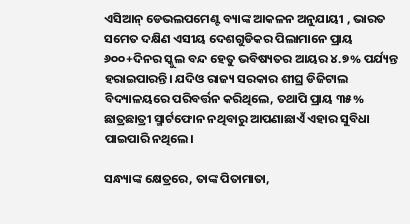ଏସିଆନ୍ ଡେଭଲପମେଣ୍ଟ ବ୍ୟାଙ୍କ ଆକଳନ ଅନୁଯାୟୀ , ଭାରତ ସମେତ ଦକ୍ଷିଣ ଏସୀୟ ଦେଶଗୁଡିକର ପିଲାମାନେ ପ୍ରାୟ ୬୦୦+ଦିନର ସ୍କୁଲ ବନ୍ଦ ହେତୁ ଭବିଷ୍ୟତର ଆୟର ୪.୭% ପର୍ଯ୍ୟନ୍ତ ହରାଇପାରନ୍ତି। ଯଦିଓ ରାଜ୍ୟ ସରକାର ଶୀଘ୍ର ଡିଜିଟାଲ ବିଦ୍ୟାଳୟରେ ପରିବର୍ତ୍ତନ କରିଥିଲେ, ତଥାପି ପ୍ରାୟ ୩୫% ଛାତ୍ରଛାତ୍ରୀ ସ୍ମାର୍ଟଫୋନ ନଥିବାରୁ ଆପଣାଛାଏଁ ଏହାର ସୁବିଧା ପାଇପାରି ନଥିଲେ।

ସନ୍ଧ୍ୟାଙ୍କ କ୍ଷେତ୍ରରେ, ତାଙ୍କ ପିତାମାତା,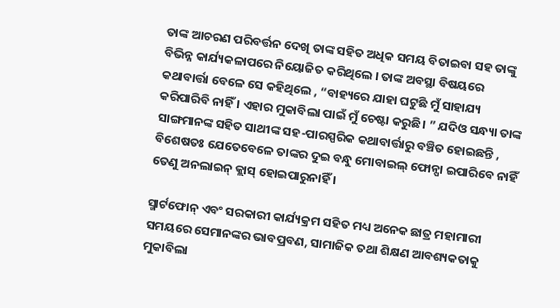ତାଙ୍କ ଆଚରଣ ପରିବର୍ତ୍ତନ ଦେଖି ତାଙ୍କ ସହିତ ଅଧିକ ସମୟ ବିତାଇବା ସହ ତାଙ୍କୁ ବିଭିନ୍ନ କାର୍ଯ୍ୟକଳାପରେ ନିୟୋଜିତ କରିଥିଲେ । ତାଙ୍କ ଅବସ୍ଥା ବିଷୟରେ କଥାବାର୍ତ୍ତା ବେଳେ ସେ କହିଥିଲେ , “ବାହ୍ୟରେ ଯାହା ଘଟୁଛି ମୁଁ ସାହାଯ୍ୟ କରିପାରିବି ନାହିଁ । ଏହାର ମୁକାବିଲା ପାଇଁ ମୁଁ ଚେଷ୍ଟା କରୁଛି। ” ଯଦିଓ ସନ୍ଧ୍ୟା ତାଙ୍କ ସାଙ୍ଗମାନଙ୍କ ସହିତ ସାଥୀଙ୍କ ସହ-ପାରସ୍ପରିକ କଥାବାର୍ତ୍ତାରୁ ବଞ୍ଚିତ ହୋଇଛନ୍ତି , ବିଶେଷତଃ ଯେତେବେଳେ ତାଙ୍କର ଦୁଇ ବନ୍ଧୁ ମୋବାଇଲ୍ ଫୋନ୍ପା ଇପାରିବେ ନାହିଁ ତେଣୁ ଅନଲାଇନ୍ କ୍ଲାସ୍ ହୋଇପାରୁନାହିଁ ।

ସ୍ମାର୍ଟଫୋନ୍ ଏବଂ ସରକାରୀ କାର୍ଯ୍ୟକ୍ରମ ସହିତ ମଧ୍ୟ ଅନେକ ଛାତ୍ର ମହାମାରୀ ସମୟରେ ସେମାନଙ୍କର ଭାବପ୍ରବଣ, ସାମାଜିକ ତଥା ଶିକ୍ଷଣ ଆବଶ୍ୟକତାକୁ ମୁକାବିଲା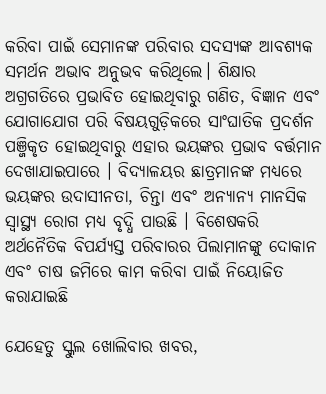କରିବା ପାଇଁ ସେମାନଙ୍କ ପରିବାର ସଦସ୍ୟଙ୍କ ଆବଶ୍ୟକ ସମର୍ଥନ ଅଭାବ ଅନୁଭବ କରିଥିଲେ। ଶିକ୍ଷାର ଅଗ୍ରଗତିରେ ପ୍ରଭାବିତ ହୋଇଥିବାରୁ ଗଣିତ, ବିଜ୍ଞାନ ଏବଂ ଯୋଗାଯୋଗ ପରି ବିଷୟଗୁଡ଼ିକରେ ସାଂଘାତିକ ପ୍ରଦର୍ଶନ ପଞ୍ଜିକୃତ ହୋଇଥିବାରୁ ଏହାର ଭୟଙ୍କର ପ୍ରଭାବ ବର୍ତ୍ତମାନ ଦେଖାଯାଇପାରେ । ବିଦ୍ୟାଳୟର ଛାତ୍ରମାନଙ୍କ ମଧ୍ୟରେ ଭୟଙ୍କର ଉଦାସୀନତା, ଚିନ୍ତା ଏବଂ ଅନ୍ୟାନ୍ୟ ମାନସିକ ସ୍ୱାସ୍ଥ୍ୟ ରୋଗ ମଧ୍ୟ ବୃଦ୍ଧି ପାଉଛି । ବିଶେଷକରି ଅର୍ଥନୈତିକ ବିପର୍ଯ୍ୟସ୍ତ ପରିବାରର ପିଲାମାନଙ୍କୁ ଦୋକାନ ଏବଂ ଚାଷ ଜମିରେ କାମ କରିବା ପାଇଁ ନିୟୋଜିତ କରାଯାଇଛି

ଯେହେତୁ ସ୍କୁଲ ଖୋଲିବାର ଖବର,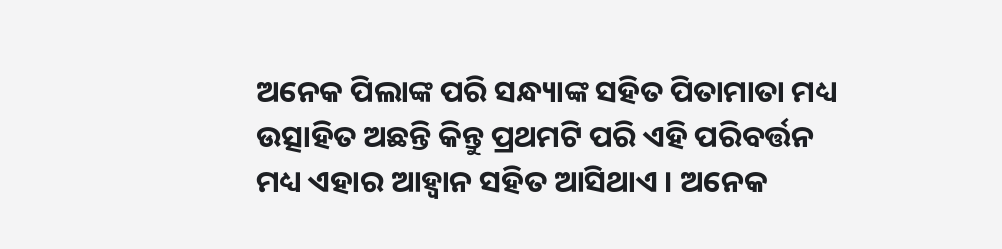ଅନେକ ପିଲାଙ୍କ ପରି ସନ୍ଧ୍ୟାଙ୍କ ସହିତ ପିତାମାତା ମଧ୍ୟ ଉତ୍ସାହିତ ଅଛନ୍ତି କିନ୍ତୁ ପ୍ରଥମଟି ପରି ଏହି ପରିବର୍ତ୍ତନ ମଧ୍ୟ ଏହାର ଆହ୍ୱାନ ସହିତ ଆସିଥାଏ । ଅନେକ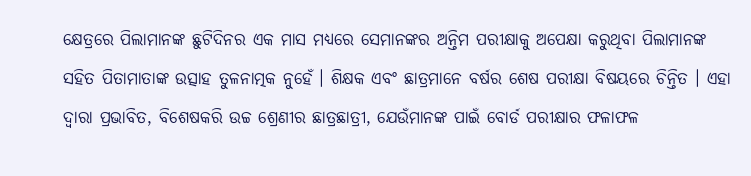କ୍ଷେତ୍ରରେ ପିଲାମାନଙ୍କ ଛୁଟିଦିନର ଏକ ମାସ ମଧ୍ୟରେ ସେମାନଙ୍କର ଅନ୍ତିମ ପରୀକ୍ଷାକୁ ଅପେକ୍ଷା କରୁଥିବା ପିଲାମାନଙ୍କ ସହିତ ପିତାମାତାଙ୍କ ଉତ୍ସାହ ତୁଳନାତ୍ମକ ନୁହେଁ । ଶିକ୍ଷକ ଏବଂ ଛାତ୍ରମାନେ ବର୍ଷର ଶେଷ ପରୀକ୍ଷା ବିଷୟରେ ଚିନ୍ତିତ । ଏହା ଦ୍ୱାରା ପ୍ରଭାବିତ, ବିଶେଷକରି ଉଚ୍ଚ ଶ୍ରେଣୀର ଛାତ୍ରଛାତ୍ରୀ, ଯେଉଁମାନଙ୍କ ପାଇଁ ବୋର୍ଡ ପରୀକ୍ଷାର ଫଳାଫଳ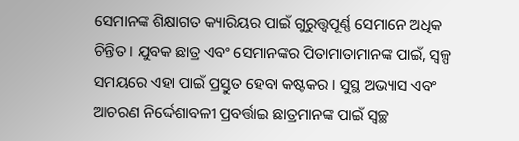ସେମାନଙ୍କ ଶିକ୍ଷାଗତ କ୍ୟାରିୟର ପାଇଁ ଗୁରୁତ୍ତ୍ୱପୂର୍ଣ୍ଣ ସେମାନେ ଅଧିକ ଚିନ୍ତିତ । ଯୁବକ ଛାତ୍ର ଏବଂ ସେମାନଙ୍କର ପିତାମାତାମାନଙ୍କ ପାଇଁ, ସ୍ୱଳ୍ପ ସମୟରେ ଏହା ପାଇଁ ପ୍ରସ୍ତୁତ ହେବା କଷ୍ଟକର । ସୁସ୍ଥ ଅଭ୍ୟାସ ଏବଂ ଆଚରଣ ନିର୍ଦ୍ଦେଶାବଳୀ ପ୍ରବର୍ତ୍ତାଇ ଛାତ୍ରମାନଙ୍କ ପାଇଁ ସ୍ୱଚ୍ଛ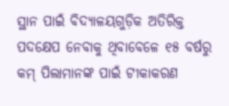ସ୍ଥାନ ପାଇଁ ବିଦ୍ୟାଳୟଗୁଡ଼ିକ ଅତିରିକ୍ତ ପଦକ୍ଷେପ ନେବାକୁ ଥିବାବେଳେ ୧୫ ବର୍ଷରୁ କମ୍ ପିଲାମାନଙ୍କ ପାଇଁ ଟୀକାକରଣ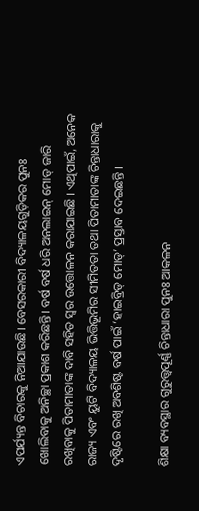ଏପର୍ଯ୍ୟନ୍ତ ବିଚାରକୁ ନିଆଯାଉଛି। ବେସରକାରୀ ବିଦ୍ୟାଳୟଗୁଡ଼ିକର ପୁନଃ ଖୋଲିବାକୁ ଅନିଚ୍ଛା ପ୍ରକାଶ କରିଛନ୍ତି। ବର୍ଷ ବର୍ଷ ଧରି ଅନଲାଇନ୍ ମୋଡ୍ ଜାରି ରଖିବାକୁ ପିତାମାତାଙ୍କ ଦାବି ସହିତ ସ୍ୱର ଉତ୍ତୋଳନ କରାଯାଇଛି । ଏଥିପାଇଁ, ଅନେକ ରାଜ୍ୟ ଏବଂ ୟୁଟି ବିଦ୍ୟାଳୟ ଭିତ୍ତିଭୂମିର ସୀମିତତା ତଥା ପିତାମାତାଙ୍କ ଚିନ୍ତାଧାରାକୁ ଦୃଷ୍ଟିରେ ରଖି ଅବଶିଷ୍ଟ ବର୍ଷ ପାଇଁ ‘ହାଇବ୍ରିଡ୍ ମୋଡ୍’ ପ୍ରସ୍ତାବ ଦେଇଛନ୍ତି ।

ଶିକ୍ଷା ବ୍ୟବସ୍ଥାର ଗୁରୁତ୍ତ୍ୱପୂର୍ଣ୍ଣ ଚିନ୍ତାଧାରା ପୁନଃ ଆକଳନ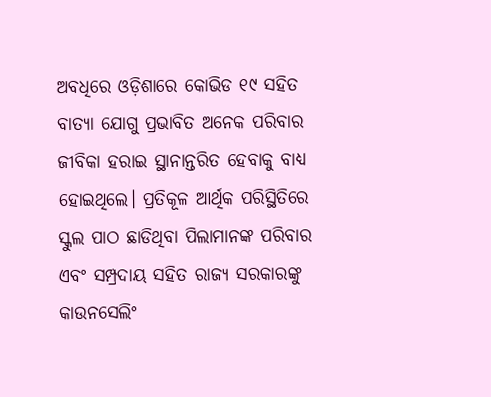ଅବଧିରେ ଓଡ଼ିଶାରେ କୋଭିଡ ୧୯ ସହିତ ବାତ୍ୟା ଯୋଗୁ ପ୍ରଭାବିତ ଅନେକ ପରିବାର ଜୀବିକା ହରାଇ ସ୍ଥାନାନ୍ତରିତ ହେବାକୁ ବାଧ୍ୟ ହୋଇଥିଲେ। ପ୍ରତିକୂଳ ଆର୍ଥିକ ପରିସ୍ଥିତିରେ ସ୍କୁଲ ପାଠ ଛାଡିଥିବା ପିଲାମାନଙ୍କ ପରିବାର ଏବଂ ସମ୍ପ୍ରଦାୟ ସହିତ ରାଜ୍ୟ ସରକାରଙ୍କୁ କାଉନସେଲିଂ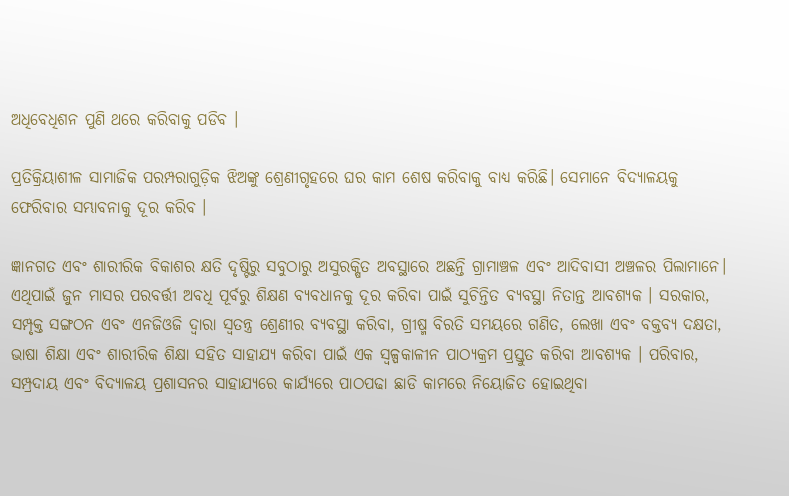ଅଧିବେଧିଶନ ପୁଣି ଥରେ କରିବାକୁ ପଡିବ ।

ପ୍ରତିକ୍ରିୟାଶୀଳ ସାମାଜିକ ପରମ୍ପରାଗୁଡ଼ିକ ଝିଅଙ୍କୁ ଶ୍ରେଣୀଗୃହରେ ଘର କାମ ଶେଷ କରିବାକୁ ବାଧ୍ୟ କରିଛି। ସେମାନେ ବିଦ୍ୟାଳୟକୁ ଫେରିବାର ସମ୍ଭାବନାକୁ ଦୂର କରିବ ।

ଜ୍ଞାନଗତ ଏବଂ ଶାରୀରିକ ବିକାଶର କ୍ଷତି ଦୃଷ୍ଟିରୁ ସବୁଠାରୁ ଅସୁରକ୍ଷିତ ଅବସ୍ଥାରେ ଅଛନ୍ତି ଗ୍ରାମାଞ୍ଚଳ ଏବଂ ଆଦିବାସୀ ଅଞ୍ଚଳର ପିଲାମାନେ। ଏଥିପାଇଁ ଜୁନ ମାସର ପରବର୍ତ୍ତୀ ଅବଧି ପୂର୍ବରୁ ଶିକ୍ଷଣ ବ୍ୟବଧାନକୁ ଦୂର କରିବା ପାଇଁ ସୁଚିନ୍ତିତ ବ୍ୟବସ୍ଥା ନିତାନ୍ତ ଆବଶ୍ୟକ । ସରକାର, ସମ୍ପୃକ୍ତ ସଙ୍ଗଠନ ଏବଂ ଏନଜିଓଜି ଦ୍ୱାରା ସ୍ୱତନ୍ତ୍ର ଶ୍ରେଣୀର ବ୍ୟବସ୍ଥା କରିବା, ଗ୍ରୀଷ୍ମ ବିରତି ସମୟରେ ଗଣିତ, ଲେଖା ଏବଂ ବକ୍ତବ୍ୟ ଦକ୍ଷତା, ଭାଷା ଶିକ୍ଷା ଏବଂ ଶାରୀରିକ ଶିକ୍ଷା ସହିତ ସାହାଯ୍ୟ କରିବା ପାଇଁ ଏକ ସ୍ୱଳ୍ପକାଳୀନ ପାଠ୍ୟକ୍ରମ ପ୍ରସ୍ତୁତ କରିବା ଆବଶ୍ୟକ । ପରିବାର, ସମ୍ପ୍ରଦାୟ ଏବଂ ବିଦ୍ୟାଳୟ ପ୍ରଶାସନର ସାହାଯ୍ୟରେ କାର୍ଯ୍ୟରେ ପାଠପଢା ଛାଡି କାମରେ ନିୟୋଜିତ ହୋଇଥିବା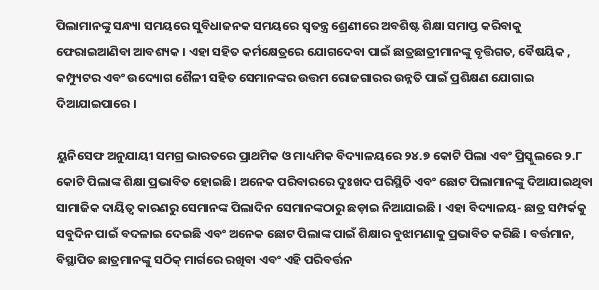ପିଲାମାନଙ୍କୁ ସନ୍ଧ୍ୟା ସମୟରେ ସୁବିଧାଜନକ ସମୟରେ ସ୍ୱତନ୍ତ୍ର ଶ୍ରେଣୀରେ ଅବଶିଷ୍ଟ ଶିକ୍ଷା ସମାପ୍ତ କରିବାକୁ ଫେରାଇଆଣିବା ଆବଶ୍ୟକ । ଏହା ସହିତ କର୍ମକ୍ଷେତ୍ରରେ ଯୋଗଦେବା ପାଇଁ ଛାତ୍ରଛାତ୍ରୀମାନଙ୍କୁ ବୃତ୍ତିଗତ, ବୈଷୟିକ , କମ୍ପ୍ୟୁଟର ଏବଂ ଉଦ୍ୟୋଗ ଶୈଳୀ ସହିତ ସେମାନଙ୍କର ଉତ୍ତମ ରୋଜଗାରର ଉନ୍ନତି ପାଇଁ ପ୍ରଶିକ୍ଷଣ ଯୋଗାଇ ଦିଆଯାଇପାରେ ।

ୟୁନିସେଫ ଅନୁଯାୟୀ ସମଗ୍ର ଭାରତରେ ପ୍ରାଥମିକ ଓ ମାଧ୍ୟମିକ ବିଦ୍ୟାଳୟରେ ୨୪.୭ କୋଟି ପିଲା ଏବଂ ପ୍ରିସ୍କୁଲରେ ୨.୮ କୋଟି ପିଲାଙ୍କ ଶିକ୍ଷା ପ୍ରଭାବିତ ହୋଇଛି। ଅନେକ ପରିବାରରେ ଦୁଃଖଦ ପରିସ୍ଥିତି ଏବଂ ଛୋଟ ପିଲାମାନଙ୍କୁ ଦିଆଯାଇଥିବା ସାମାଜିକ ଦାୟିତ୍ୱ କାରଣରୁ ସେମାନଙ୍କ ପିଲାଦିନ ସେମାନଙ୍କଠାରୁ ଛଡ଼ାଇ ନିଆଯାଇଛି । ଏହା ବିଦ୍ୟାଳୟ- ଛାତ୍ର ସମ୍ପର୍କକୁ ସବୁଦିନ ପାଇଁ ବଦଳାଇ ଦେଇଛି ଏବଂ ଅନେକ ଛୋଟ ପିଲାଙ୍କ ପାଇଁ ଶିକ୍ଷାର ବୁଝାମଣାକୁ ପ୍ରଭାବିତ କରିଛି । ବର୍ତ୍ତମାନ, ବିସ୍ଥାପିତ ଛାତ୍ରମାନଙ୍କୁ ସଠିକ୍ ମାର୍ଗରେ ରଖିବା ଏବଂ ଏହି ପରିବର୍ତ୍ତନ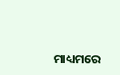ମାଧ୍ୟମରେ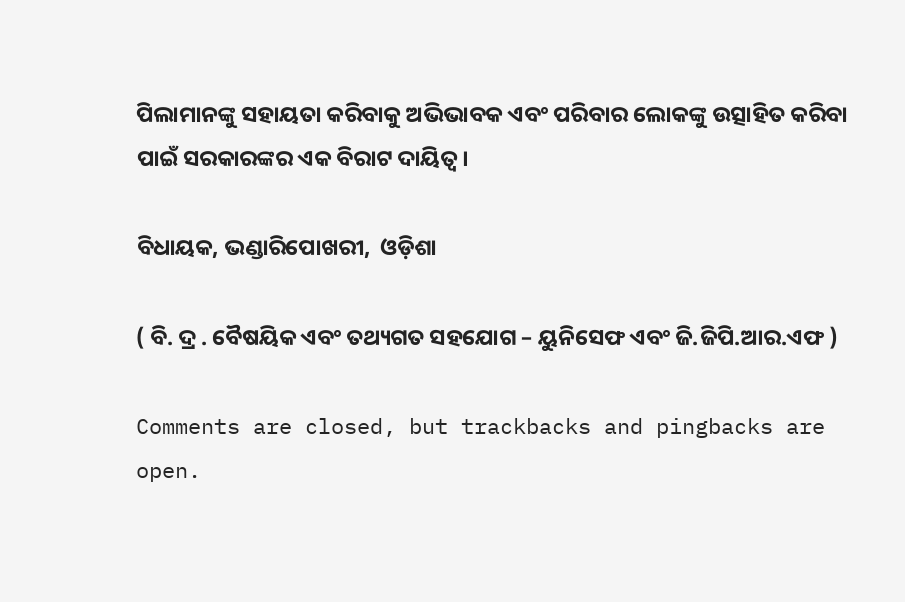ପିଲାମାନଙ୍କୁ ସହାୟତା କରିବାକୁ ଅଭିଭାବକ ଏବଂ ପରିବାର ଲୋକଙ୍କୁ ଉତ୍ସାହିତ କରିବା ପାଇଁ ସରକାରଙ୍କର ଏକ ବିରାଟ ଦାୟିତ୍ୱ।

ବିଧାୟକ, ଭଣ୍ଡାରିପୋଖରୀ,  ଓଡ଼ିଶା

( ବି. ଦ୍ର . ବୈଷୟିକ ଏବଂ ତଥ୍ୟଗତ ସହଯୋଗ – ୟୁନିସେଫ ଏବଂ ଜି.ଜିପି.ଆର.ଏଫ )

Comments are closed, but trackbacks and pingbacks are open.